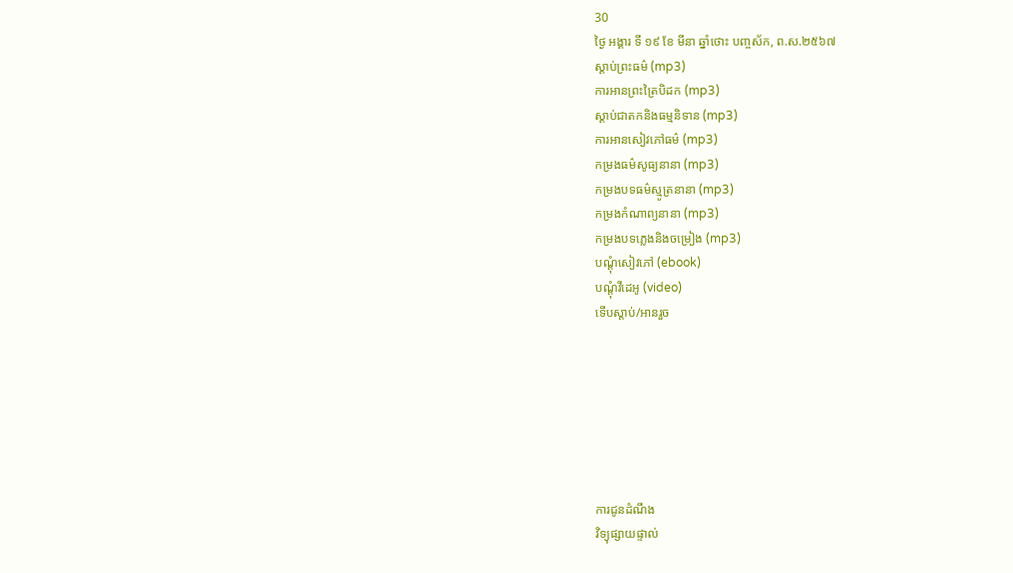30
ថ្ងៃ អង្គារ ទី ១៩ ខែ មីនា ឆ្នាំថោះ បញ្ចស័ក, ព.ស.២៥៦៧
ស្តាប់ព្រះធម៌ (mp3)
ការអានព្រះត្រៃបិដក (mp3)
ស្តាប់ជាតកនិងធម្មនិទាន (mp3)
ការអានសៀវភៅធម៌ (mp3)
កម្រងធម៌សូធ្យនានា (mp3)
កម្រងបទធម៌ស្មូត្រនានា (mp3)
កម្រងកំណាព្យនានា (mp3)
កម្រងបទភ្លេងនិងចម្រៀង (mp3)
បណ្តុំសៀវភៅ (ebook)
បណ្តុំវីដេអូ (video)
ទើបស្តាប់/អានរួច







ការជូនដំណឹង
វិទ្យុផ្សាយផ្ទាល់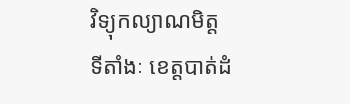វិទ្យុកល្យាណមិត្ត
ទីតាំងៈ ខេត្តបាត់ដំ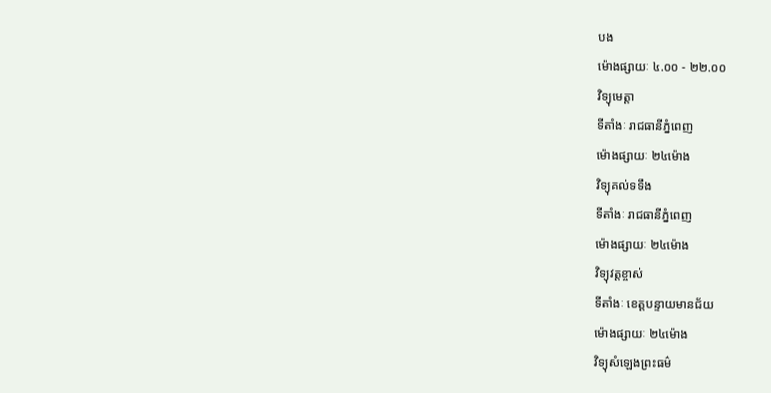បង
ម៉ោងផ្សាយៈ ៤.០០ - ២២.០០
វិទ្យុមេត្តា
ទីតាំងៈ រាជធានីភ្នំពេញ
ម៉ោងផ្សាយៈ ២៤ម៉ោង
វិទ្យុគល់ទទឹង
ទីតាំងៈ រាជធានីភ្នំពេញ
ម៉ោងផ្សាយៈ ២៤ម៉ោង
វិទ្យុវត្តខ្ចាស់
ទីតាំងៈ ខេត្តបន្ទាយមានជ័យ
ម៉ោងផ្សាយៈ ២៤ម៉ោង
វិទ្យុសំឡេងព្រះធម៌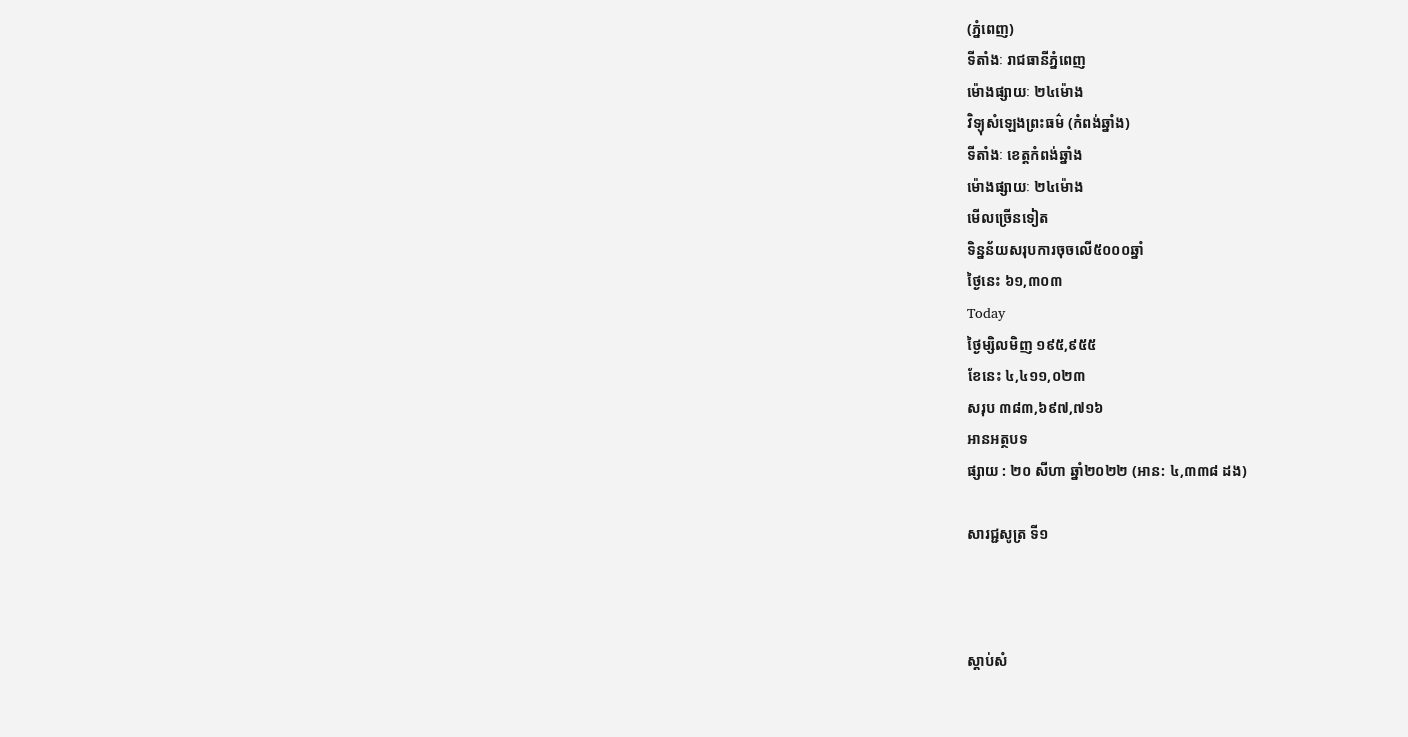(ភ្នំពេញ)
ទីតាំងៈ រាជធានីភ្នំពេញ
ម៉ោងផ្សាយៈ ២៤ម៉ោង
វិទ្យុសំឡេងព្រះធម៌ (កំពង់ឆ្នាំង)
ទីតាំងៈ ខេត្តកំពង់ឆ្នាំង
ម៉ោងផ្សាយៈ ២៤ម៉ោង
មើលច្រើនទៀត
ទិន្នន័យសរុបការចុចលើ៥០០០ឆ្នាំ
ថ្ងៃនេះ ៦១,៣០៣
Today
ថ្ងៃម្សិលមិញ ១៩៥,៩៥៥
ខែនេះ ៤,៤១១,០២៣
សរុប ៣៨៣,៦៩៧,៧១៦
អានអត្ថបទ
ផ្សាយ : ២០ សីហា ឆ្នាំ២០២២ (អាន: ៤,៣៣៨ ដង)

សារជ្ជសូត្រ ទី១



ស្តាប់សំ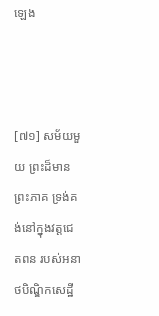ឡេង



[៧១] សម័យមួយ ព្រះដ៏មានព្រះភាគ ទ្រង់គង់នៅក្នុងវត្តជេតពន របស់អនាថបិណ្ឌិកសេដ្ឋី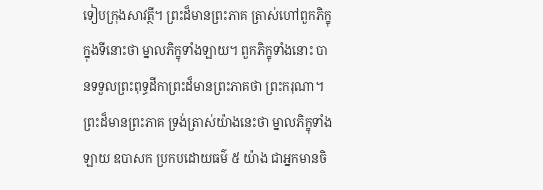ទៀបក្រុងសាវត្ថី។ ព្រះដ៏មានព្រះភាគ ត្រាស់ហៅពួកភិក្ខុ ក្នុងទីនោះថា ម្នាលភិក្ខុទាំងឡាយ។ ពួកភិក្ខុទាំងនោះ បានទទួលព្រះពុទ្ធដីកាព្រះដ៏មានព្រះភាគថា ព្រះករុណា។ ព្រះដ៏មានព្រះភាគ ទ្រង់ត្រាស់យ៉ាងនេះថា ម្នាលភិក្ខុទាំងឡាយ ឧបាសក ប្រកបដោយធម៌ ៥ យ៉ាង ជាអ្នកមានចិ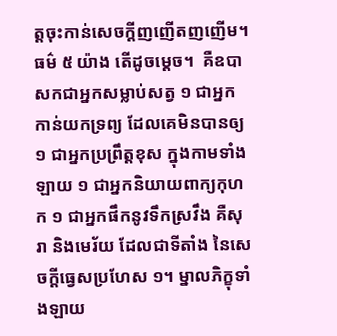ត្តចុះកាន់សេចក្តីញញើតញញើម។ ធម៌ ៥ យ៉ាង តើដូចម្តេច។  គឺឧបាសកជាអ្នកសម្លាប់សត្វ ១ ជាអ្នកកាន់យកទ្រព្យ ដែលគេមិនបានឲ្យ ១ ជាអ្នកប្រព្រឹត្តខុស ក្នុងកាមទាំងឡាយ ១ ជាអ្នកនិយាយពាក្យកុហក ១ ជាអ្នកផឹកនូវទឹកស្រវឹង គឺសុរា និងមេរ័យ ដែលជាទីតាំង នៃសេចក្តីធ្វេសប្រហែស ១។ ម្នាលភិក្ខុទាំងឡាយ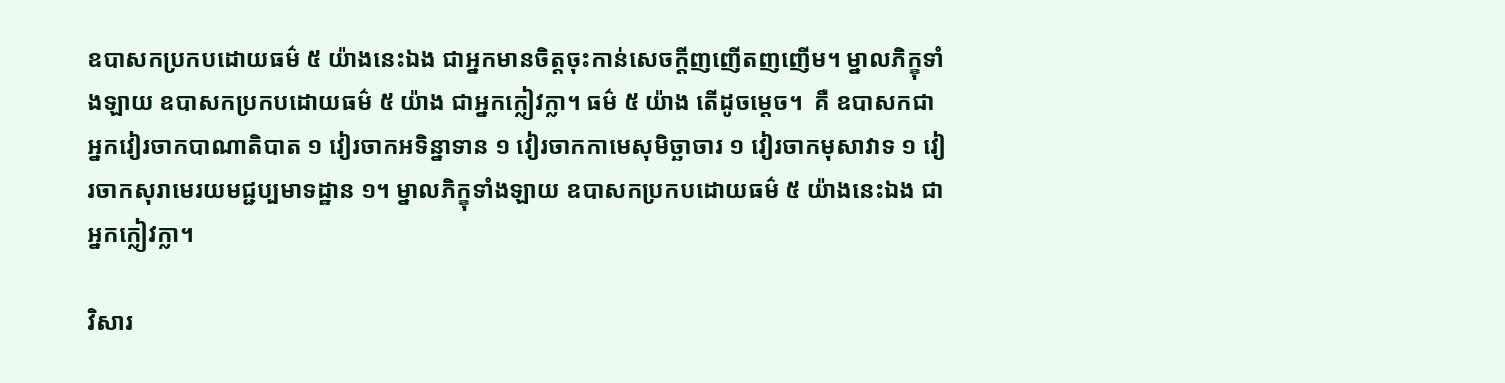ឧបាសកប្រកបដោយធម៌ ៥ យ៉ាងនេះឯង ជាអ្នកមានចិត្តចុះកាន់សេចក្តីញញើតញញើម។ ម្នាលភិក្ខុទាំងឡាយ ឧបាសកប្រកបដោយធម៌ ៥ យ៉ាង ជាអ្នកក្លៀវក្លា។ ធម៌ ៥ យ៉ាង តើដូចម្តេច។  គឺ ឧបាសកជាអ្នកវៀរចាកបាណាតិបាត ១ វៀរចាកអទិន្នាទាន ១ វៀរចាកកាមេសុមិច្ឆាចារ ១ វៀរចាកមុសាវាទ ១ វៀរចាកសុរាមេរយមជ្ជប្បមាទដ្ឋាន ១។ ម្នាលភិក្ខុទាំងឡាយ ឧបាសកប្រកបដោយធម៌ ៥ យ៉ាងនេះឯង ជាអ្នកក្លៀវក្លា។

វិសារ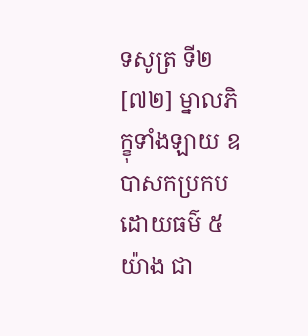ទសូត្រ ទី២
[៧២] ម្នាលភិក្ខុទាំងឡាយ ឧបាសកប្រកបដោយធម៌ ៥ យ៉ាង ជា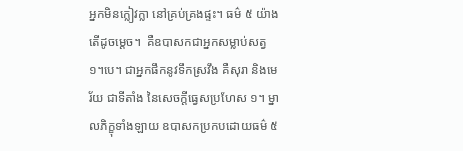អ្នកមិនក្លៀវក្លា នៅគ្រប់គ្រងផ្ទះ។ ធម៌ ៥ យ៉ាង តើដូចម្តេច។  គឺឧបាសកជាអ្នកសម្លាប់សត្វ ១។បេ។ ជាអ្នកផឹកនូវទឹកស្រវឹង គឺសុរា និងមេរ័យ ជាទីតាំង នៃសេចក្តីធ្វេសប្រហែស ១។ ម្នាលភិក្ខុទាំងឡាយ ឧបាសកប្រកបដោយធម៌ ៥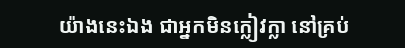យ៉ាងនេះឯង ជាអ្នកមិនក្លៀវក្លា នៅគ្រប់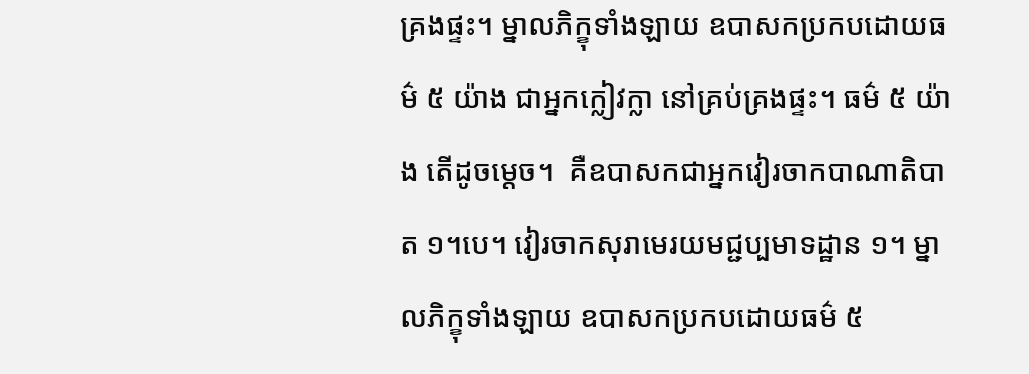គ្រងផ្ទះ។ ម្នាលភិក្ខុទាំងឡាយ ឧបាសកប្រកបដោយធម៌ ៥ យ៉ាង ជាអ្នកក្លៀវក្លា នៅគ្រប់គ្រងផ្ទះ។ ធម៌ ៥ យ៉ាង តើដូចម្តេច។  គឺឧបាសកជាអ្នកវៀរចាកបាណាតិបាត ១។បេ។ វៀរចាកសុរាមេរយមជ្ជប្បមាទដ្ឋាន ១។ ម្នាលភិក្ខុទាំងឡាយ ឧបាសកប្រកបដោយធម៌ ៥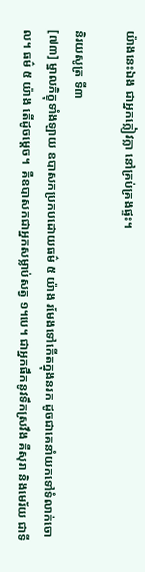យ៉ាងនេះឯង ជាអ្នកក្លៀវក្លា នៅគ្រប់គ្រងផ្ទះ។

និរយសូត្រ ទី៣
[៧៣] ម្នាលភិក្ខុទាំងឡាយ ឧបាសកប្រកបដោយធម៌ ៥ យ៉ាង រមែងទៅកើតក្នុងនរក ដូចជាគេនាំយកទៅទំលាក់ចោល។ ធម៌ ៥ យ៉ាង តើដូចម្តេច។  គឺឧបាសកជាអ្នកសម្លាប់សត្វ ១។បេ។ ជាអ្នកផឹកនូវទឹកស្រវឹង គឺសុរា និងមេរ័យ ជាទី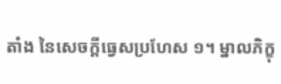តាំង នៃសេចក្តីធ្វេសប្រហែស ១។ ម្នាលភិក្ខុ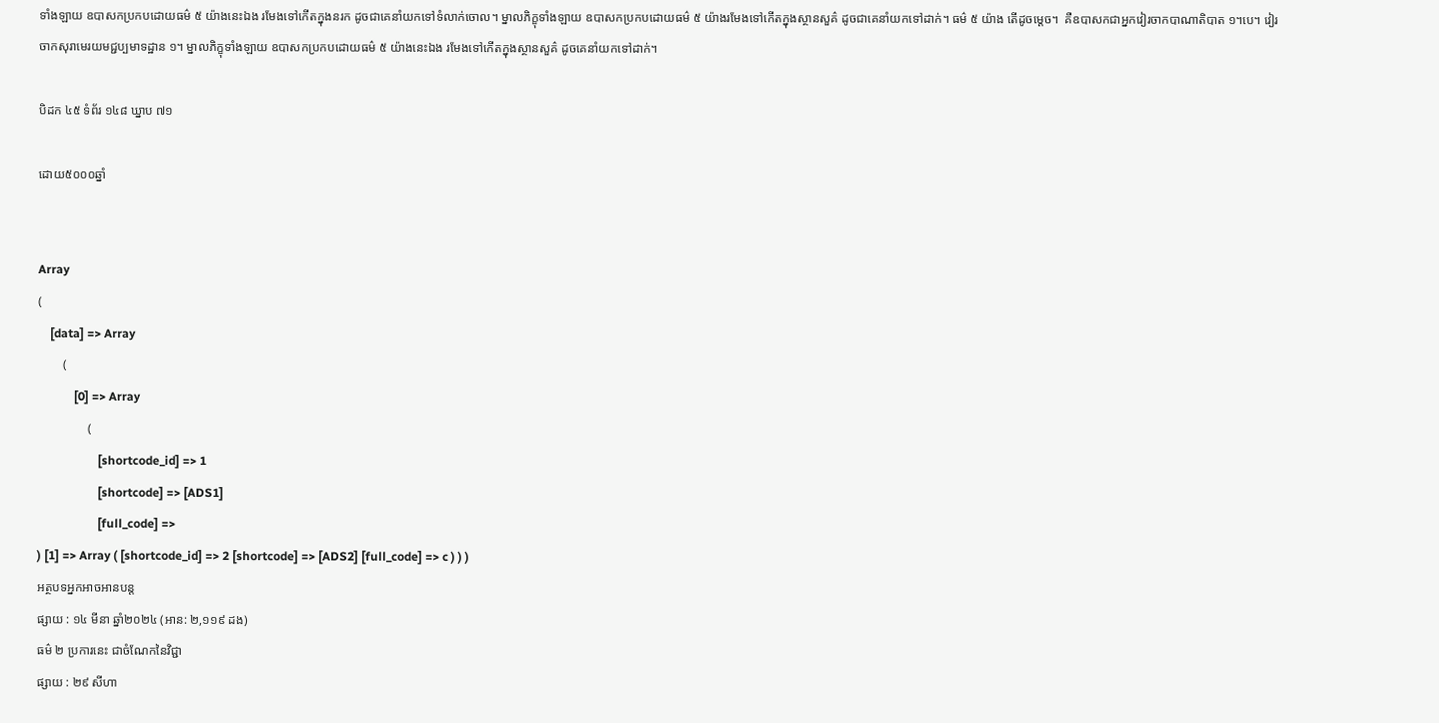ទាំងឡាយ ឧបាសកប្រកបដោយធម៌ ៥ យ៉ាងនេះឯង រមែងទៅកើតក្នុងនរក ដូចជាគេនាំយកទៅទំលាក់ចោល។ ម្នាលភិក្ខុទាំងឡាយ ឧបាសកប្រកបដោយធម៌ ៥ យ៉ាងរមែងទៅកើតក្នុងស្ថានសួគ៌ ដូចជាគេនាំយកទៅដាក់។ ធម៌ ៥ យ៉ាង តើដូចម្តេច។  គឺឧបាសកជាអ្នកវៀរចាកបាណាតិបាត ១។បេ។ វៀរចាកសុរាមេរយមជ្ជប្បមាទដ្ឋាន ១។ ម្នាលភិក្ខុទាំងឡាយ ឧបាសកប្រកបដោយធម៌ ៥ យ៉ាងនេះឯង រមែងទៅកើតក្នុងស្ថានសួគ៌ ដូចគេនាំយកទៅដាក់។

បិដក ៤៥ ទំព័រ ១៤៨ ឃ្នាប ៧១

ដោយ៥០០០ឆ្នាំ


Array
(
    [data] => Array
        (
            [0] => Array
                (
                    [shortcode_id] => 1
                    [shortcode] => [ADS1]
                    [full_code] =>
) [1] => Array ( [shortcode_id] => 2 [shortcode] => [ADS2] [full_code] => c ) ) )
អត្ថបទអ្នកអាចអានបន្ត
ផ្សាយ : ១៤ មីនា ឆ្នាំ២០២៤ (អាន: ២,១១៩ ដង)
ធម៌ ២ ប្រការនេះ ជាចំណែកនៃវិជ្ជា
ផ្សាយ : ២៩ សីហា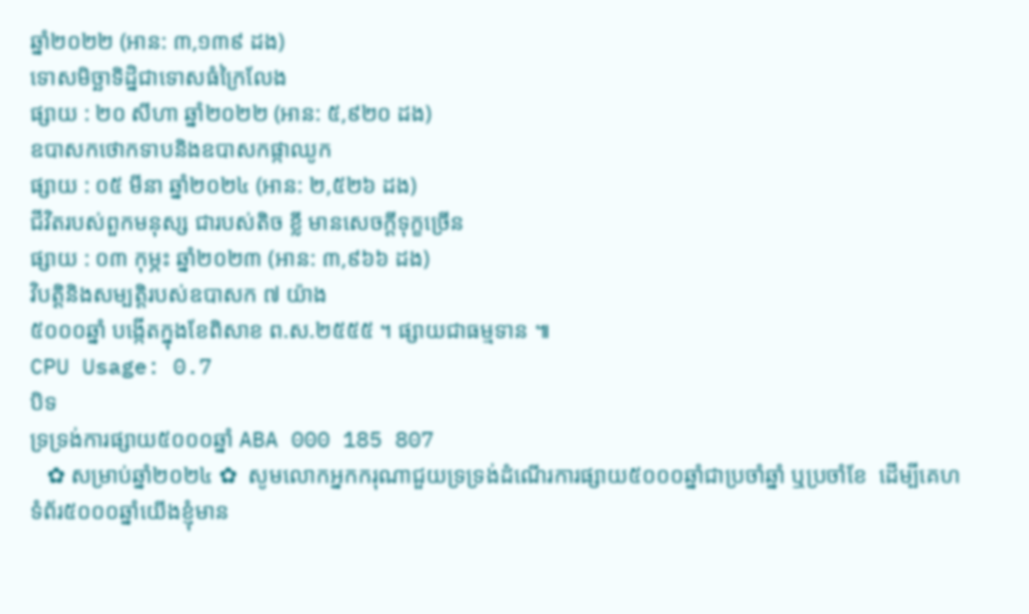ឆ្នាំ២០២២ (អាន: ៣,១៣៩ ដង)
ទោសមិច្ឆាទិដ្និជាទោសធំក្រៃលែង
ផ្សាយ : ២០ សីហា ឆ្នាំ២០២២ (អាន: ៥,៩២០ ដង)
ឧបាសកថោកទាបនិងឧបាសកផ្កាឈូក
ផ្សាយ : ០៥ មីនា ឆ្នាំ២០២៤ (អាន: ២,៥២៦ ដង)
ជីវិតរបស់ពួកមនុស្ស ជារបស់តិច ខ្លី មានសេចក្តីទុក្ខច្រើន
ផ្សាយ : ០៣ កុម្ភះ ឆ្នាំ២០២៣ (អាន: ៣,៩៦៦ ដង)
វិបត្តិនិងសម្បត្តិរបស់ឧបាសក ៧ យ៉ាង
៥០០០ឆ្នាំ បង្កើតក្នុងខែពិសាខ ព.ស.២៥៥៥ ។ ផ្សាយជាធម្មទាន ៕
CPU Usage: 0.7
បិទ
ទ្រទ្រង់ការផ្សាយ៥០០០ឆ្នាំ ABA 000 185 807
   ✿ សម្រាប់ឆ្នាំ២០២៤ ✿  សូមលោកអ្នកករុណាជួយទ្រទ្រង់ដំណើរការផ្សាយ៥០០០ឆ្នាំជាប្រចាំឆ្នាំ ឬប្រចាំខែ  ដើម្បីគេហទំព័រ៥០០០ឆ្នាំយើងខ្ញុំមាន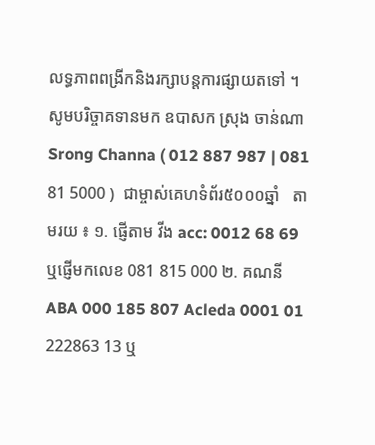លទ្ធភាពពង្រីកនិងរក្សាបន្តការផ្សាយតទៅ ។  សូមបរិច្ចាគទានមក ឧបាសក ស្រុង ចាន់ណា Srong Channa ( 012 887 987 | 081 81 5000 )  ជាម្ចាស់គេហទំព័រ៥០០០ឆ្នាំ   តាមរយ ៖ ១. ផ្ញើតាម វីង acc: 0012 68 69  ឬផ្ញើមកលេខ 081 815 000 ២. គណនី ABA 000 185 807 Acleda 0001 01 222863 13 ឬ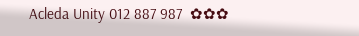Acleda Unity 012 887 987  ✿✿✿